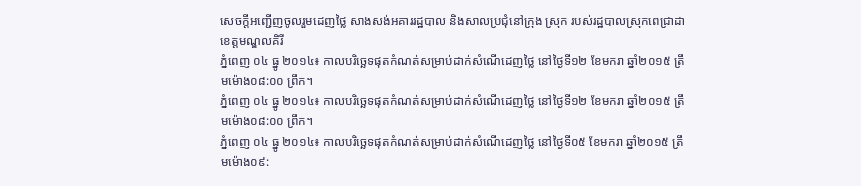សេចក្ដីអញ្ជើញចូលរួមដេញថ្លៃ សាងសង់អគាររដ្ឋបាល និងសាលប្រជុំនៅក្រុង ស្រុក របស់រដ្ឋបាលស្រុកពេជ្រាដា ខេត្តមណ្ឌលគិរី
ភ្នំពេញ ០៤ ធ្នូ ២០១៤៖ កាលបរិច្ឆេទផុតកំណត់សម្រាប់ដាក់សំណើដេញថ្លៃ នៅថ្ងៃទី១២ ខែមករា ឆ្នាំ២០១៥ ត្រឹមម៉ោង០៨:០០ ព្រឹក។
ភ្នំពេញ ០៤ ធ្នូ ២០១៤៖ កាលបរិច្ឆេទផុតកំណត់សម្រាប់ដាក់សំណើដេញថ្លៃ នៅថ្ងៃទី១២ ខែមករា ឆ្នាំ២០១៥ ត្រឹមម៉ោង០៨:០០ ព្រឹក។
ភ្នំពេញ ០៤ ធ្នូ ២០១៤៖ កាលបរិច្ឆេទផុតកំណត់សម្រាប់ដាក់សំណើដេញថ្លៃ នៅថ្ងៃទី០៥ ខែមករា ឆ្នាំ២០១៥ ត្រឹមម៉ោង០៩: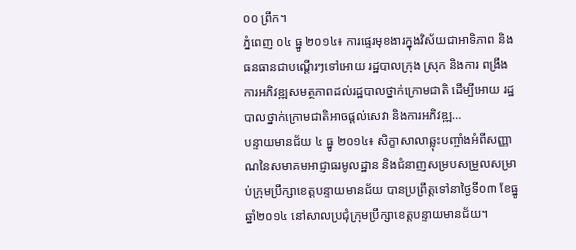០០ ព្រឹក។
ភ្នំពេញ ០៤ ធ្នូ ២០១៤៖ ការផ្ទេរមុខងារក្នុងវិស័យជាអាទិភាព និងធនធានជាបណ្តើរៗទៅអោយ រដ្ឋបាលក្រុង ស្រុក និងការ ពង្រឹងការអភិវឌ្ឍសមត្ថភាពដល់រដ្ឋបាលថ្នាក់ក្រោមជាតិ ដើម្បីអោយ រដ្ឋបាលថ្នាក់ក្រោមជាតិអាចផ្តល់សេវា និងការអភិវឌ្ឍ…
បន្ទាយមានជ័យ ៤ ធ្នូ ២០១៤៖ សិក្ខាសាលាឆ្លុះបញ្ចាំងអំពីសញ្ញាណនៃសមាគមអាជ្ញាធរមូលដ្ឋាន និងជំនាញសម្របសម្រួលសម្រាប់ក្រុមប្រឹក្សាខេត្តបន្ទាយមានជ័យ បានប្រព្រឹត្តទៅនាថ្ងៃទី០៣ ខែធ្នូ ឆ្នាំ២០១៤ នៅសាលប្រជុំក្រុមប្រឹក្សាខេត្តបន្ទាយមានជ័យ។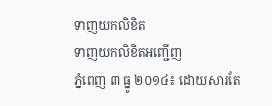ទាញយកលិខិត
ទាញយកលិខិតអញ្ជើញ
ភ្នំពេញ ៣ ធ្នូ ២០១៤៖ ដោយសារតែ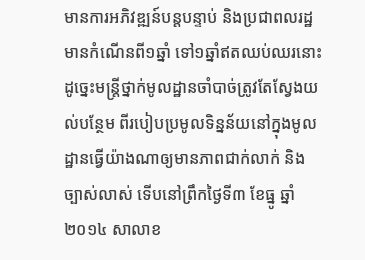មានការអភិវឌ្ឍន៍បន្តបន្ទាប់ និងប្រជាពលរដ្ឋ មានកំណើនពី១ឆ្នាំ ទៅ១ឆ្នាំឥតឈប់ឈរនោះ ដូច្នេះមន្ត្រីថ្នាក់មូលដ្ឋានចាំបាច់ត្រូវតែស្វែងយល់បន្ថែម ពីរបៀបប្រមូលទិន្នន័យនៅក្នុងមូលដ្ឋានធ្វើយ៉ាងណាឲ្យមានភាពជាក់លាក់ និងច្បាស់លាស់ ទើបនៅព្រឹកថ្ងៃទី៣ ខែធ្នូ ឆ្នាំ២០១៤ សាលាខ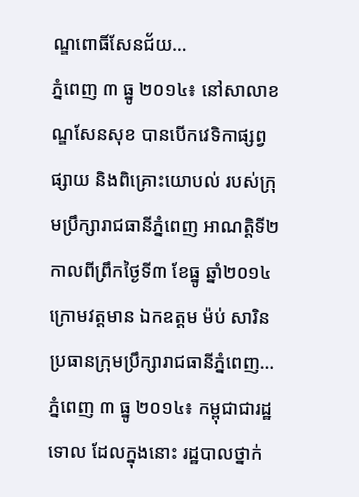ណ្ឌពោធិ៍សែនជ័យ…
ភ្នំពេញ ៣ ធ្នូ ២០១៤៖ នៅសាលាខណ្ឌសែនសុខ បានបើកវេទិកាផ្សព្វផ្សាយ និងពិគ្រោះយោបល់ របស់ក្រុមប្រឹក្សារាជធានីភ្នំពេញ អាណត្តិទី២ កាលពីព្រឹកថ្ងៃទី៣ ខែធ្នូ ឆ្នាំ២០១៤ ក្រោមវត្តមាន ឯកឧត្ដម ម៉ប់ សារិន ប្រធានក្រុមប្រឹក្សារាជធានីភ្នំពេញ…
ភ្នំពេញ ៣ ធ្នូ ២០១៤៖ កម្ពុជាជារដ្ឋទោល ដែលក្នុងនោះ រដ្ឋបាលថ្នាក់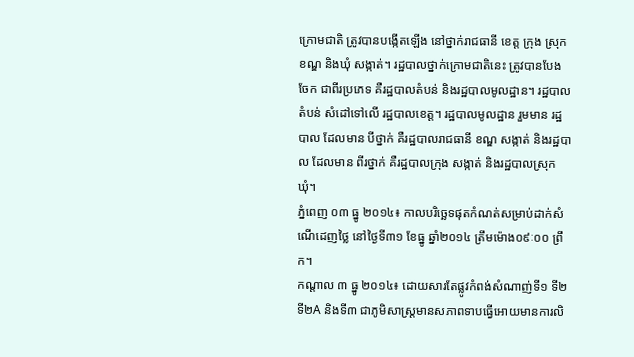ក្រោមជាតិ ត្រូវបានបង្កើតឡើង នៅថ្នាក់រាជធានី ខេត្ត ក្រុង ស្រុក ខណ្ឌ និងឃុំ សង្កាត់។ រដ្ឋបាលថ្នាក់ក្រោមជាតិនេះ ត្រូវបានបែងចែក ជាពីរប្រភេទ គឺរដ្ឋបាលតំបន់ និងរដ្ឋបាលមូលដ្ឋាន។ រដ្ឋបាលតំបន់ សំដៅទៅលើ រដ្ឋបាលខេត្ត។ រដ្ឋបាលមូលដ្ឋាន រួមមាន រដ្ឋបាល ដែលមាន បីថ្នាក់ គឺរដ្ឋបាលរាជធានី ខណ្ឌ សង្កាត់ និងរដ្ឋបាល ដែលមាន ពីរថ្នាក់ គឺរដ្ឋបាលក្រុង សង្កាត់ និងរដ្ឋបាលស្រុក ឃុំ។
ភ្នំពេញ ០៣ ធ្នូ ២០១៤៖ កាលបរិច្ឆេទផុតកំណត់សម្រាប់ដាក់សំណើដេញថ្លៃ នៅថ្ងៃទី៣១ ខែធ្នូ ឆ្នាំ២០១៤ ត្រឹមម៉ោង០៩ៈ០០ ព្រឹក។
កណ្ដាល ៣ ធ្នូ ២០១៤៖ ដោយសារតែផ្លូវកំពង់សំណាញ់ទី១ ទី២ ទី២A និងទី៣ ជាភូមិសាស្ត្រមានសភាពទាបធ្វើអោយមានការលិ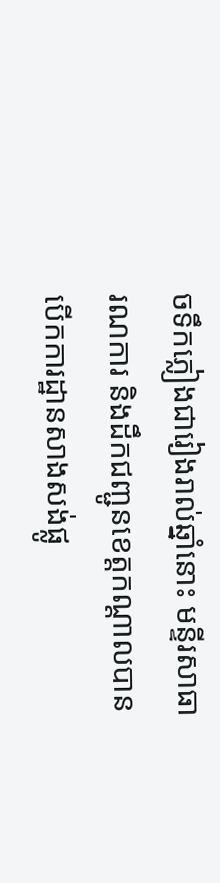ចទឹកភ្លៀងជារៀងរាល់ឆ្នាំនោះ មន្ទីរសាធារណការ និងដឹកជញ្ជូនខេត្តកណ្ដាលបានបើកការដ្ឋានសាងសង់ផ្លូ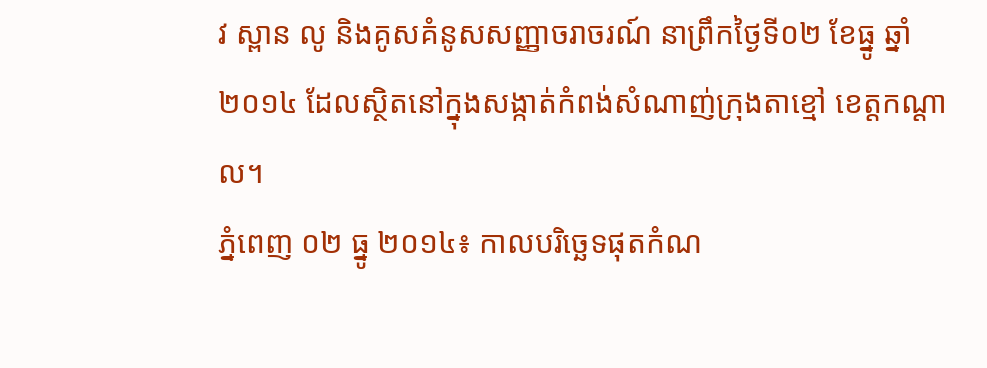វ ស្ពាន លូ និងគូសគំនូសសញ្ញាចរាចរណ៍ នាព្រឹកថ្ងៃទី០២ ខែធ្នូ ឆ្នាំ២០១៤ ដែលស្ថិតនៅក្នុងសង្កាត់កំពង់សំណាញ់ក្រុងតាខ្មៅ ខេត្តកណ្ដាល។
ភ្នំពេញ ០២ ធ្នូ ២០១៤៖ កាលបរិច្ឆេទផុតកំណ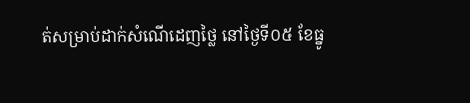ត់សម្រាប់ដាក់សំណើដេញថ្លៃ នៅថ្ងៃទី០៥ ខែធ្នូ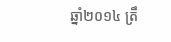ឆ្នាំ២០១៤ ត្រឹ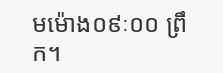មម៉ោង០៩ៈ០០ ព្រឹក។